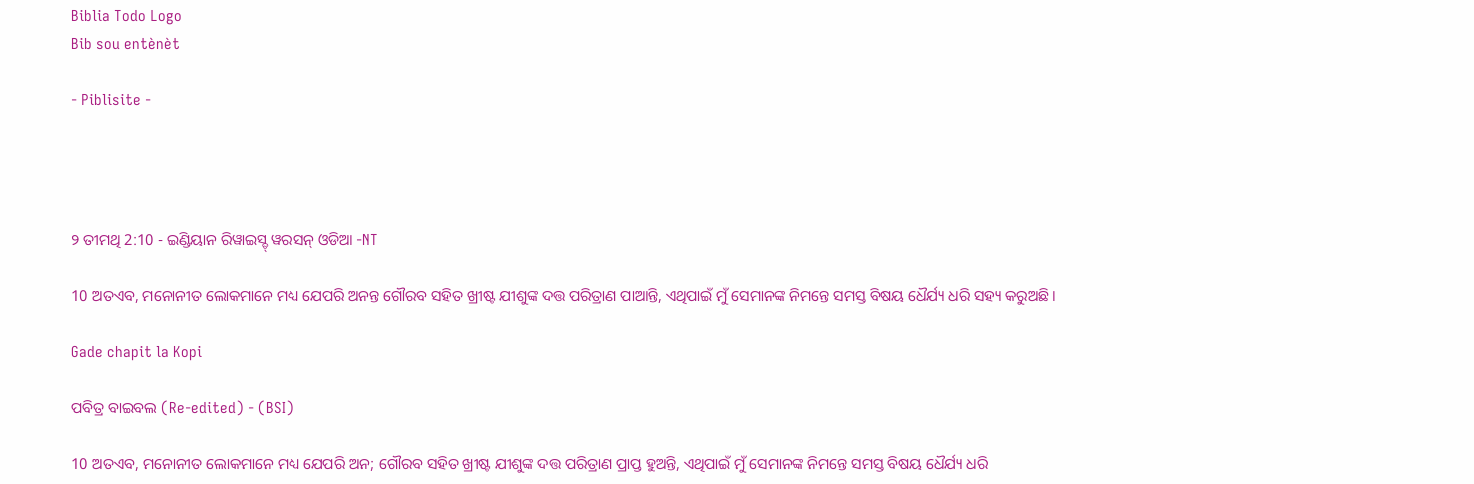Biblia Todo Logo
Bib sou entènèt

- Piblisite -




୨ ତୀମଥି 2:10 - ଇଣ୍ଡିୟାନ ରିୱାଇସ୍ଡ୍ ୱରସନ୍ ଓଡିଆ -NT

10 ଅତଏବ, ମନୋନୀତ ଲୋକମାନେ ମଧ୍ୟ ଯେପରି ଅନନ୍ତ ଗୌରବ ସହିତ ଖ୍ରୀଷ୍ଟ ଯୀଶୁଙ୍କ ଦତ୍ତ ପରିତ୍ରାଣ ପାଆନ୍ତି, ଏଥିପାଇଁ ମୁଁ ସେମାନଙ୍କ ନିମନ୍ତେ ସମସ୍ତ ବିଷୟ ଧୈର୍ଯ୍ୟ ଧରି ସହ୍ୟ କରୁଅଛି।

Gade chapit la Kopi

ପବିତ୍ର ବାଇବଲ (Re-edited) - (BSI)

10 ଅତଏବ, ମନୋନୀତ ଲୋକମାନେ ମଧ୍ୟ ଯେପରି ଅନ; ଗୌରବ ସହିତ ଖ୍ରୀଷ୍ଟ ଯୀଶୁଙ୍କ ଦତ୍ତ ପରିତ୍ରାଣ ପ୍ରାପ୍ତ ହୁଅନ୍ତି, ଏଥିପାଇଁ ମୁଁ ସେମାନଙ୍କ ନିମନ୍ତେ ସମସ୍ତ ବିଷୟ ଧୈର୍ଯ୍ୟ ଧରି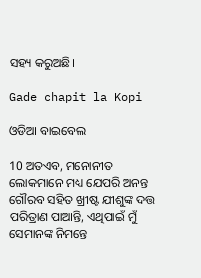ସହ୍ୟ କରୁଅଛି।

Gade chapit la Kopi

ଓଡିଆ ବାଇବେଲ

10 ଅତଏବ, ମନୋନୀତ ଲୋକମାନେ ମଧ୍ୟ ଯେପରି ଅନନ୍ତ ଗୌରବ ସହିତ ଖ୍ରୀଷ୍ଟ ଯୀଶୁଙ୍କ ଦତ୍ତ ପରିତ୍ରାଣ ପାଆନ୍ତି, ଏଥିପାଇଁ ମୁଁ ସେମାନଙ୍କ ନିମନ୍ତେ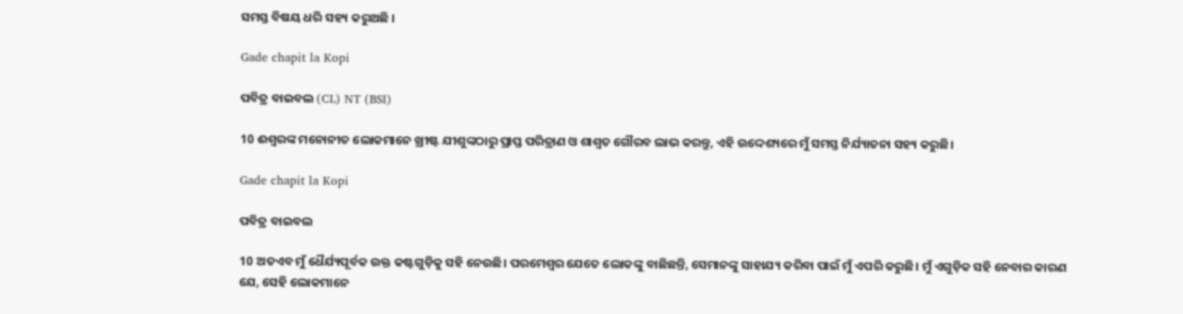ସମସ୍ତ ବିଷୟ ଧରି ସହ୍ୟ କରୁଅଛି ।

Gade chapit la Kopi

ପବିତ୍ର ବାଇବଲ (CL) NT (BSI)

10 ଈଶ୍ୱରଙ୍କ ମନୋନୀତ ଲୋକମାନେ ଖ୍ରୀଷ୍ଟ ଯୀଶୁଙ୍କଠାରୁ ପ୍ରାପ୍ତ ପରିତ୍ରାଣ ଓ ଶାଶ୍ୱତ ଗୌରବ ଲାଭ କରନ୍ତୁ, ଏହି ଉଦ୍ଦେଶ୍ୟରେ ମୁଁ ସମସ୍ତ ନିର୍ଯ୍ୟାତନା ସହ୍ୟ କରୁଛି।

Gade chapit la Kopi

ପବିତ୍ର ବାଇବଲ

10 ଅତଏବ ମୁଁ ଧୈର୍ଯ୍ୟପୂର୍ବକ ଉକ୍ତ କଷ୍ଟଗୁଡ଼ିକୁ ସହି ନେଉଛି। ପରମେଶ୍ୱର ଯେତେ ଲୋକଙ୍କୁ ବାଛିଛନ୍ତି, ସେମାନଙ୍କୁ ସାହାଯ୍ୟ କରିବା ପାଇଁ ମୁଁ ଏପରି କରୁଛି। ମୁଁ ଏଗୁଡ଼ିକ ସହି ନେବାର କାରଣ ଯେ, ସେହି ଲୋକମାନେ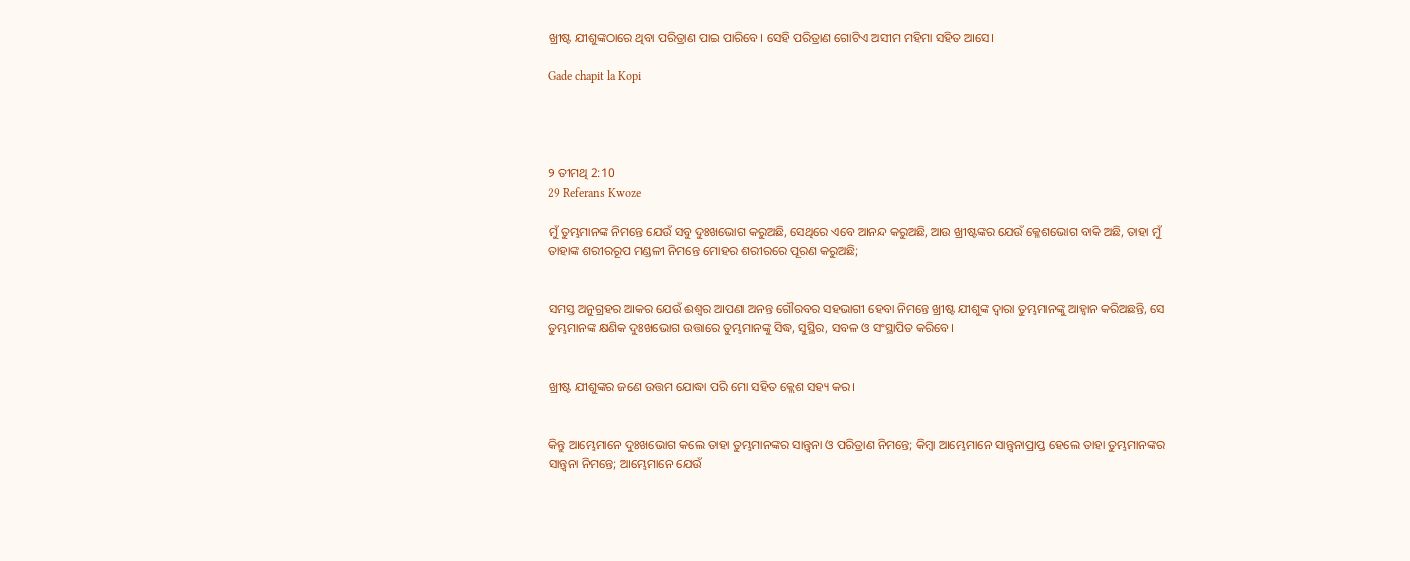ଖ୍ରୀଷ୍ଟ ଯୀଶୁଙ୍କଠାରେ ଥିବା ପରିତ୍ରାଣ ପାଇ ପାରିବେ। ସେହି ପରିତ୍ରାଣ ଗୋଟିଏ ଅସୀମ ମହିମା ସହିତ ଆସେ।

Gade chapit la Kopi




୨ ତୀମଥି 2:10
29 Referans Kwoze

ମୁଁ ତୁମ୍ଭମାନଙ୍କ ନିମନ୍ତେ ଯେଉଁ ସବୁ ଦୁଃଖଭୋଗ କରୁଅଛି, ସେଥିରେ ଏବେ ଆନନ୍ଦ କରୁଅଛି, ଆଉ ଖ୍ରୀଷ୍ଟଙ୍କର ଯେଉଁ କ୍ଳେଶଭୋଗ ବାକି ଅଛି, ତାହା ମୁଁ ତାହାଙ୍କ ଶରୀରରୂପ ମଣ୍ଡଳୀ ନିମନ୍ତେ ମୋହର ଶରୀରରେ ପୂରଣ କରୁଅଛି;


ସମସ୍ତ ଅନୁଗ୍ରହର ଆକର ଯେଉଁ ଈଶ୍ବର ଆପଣା ଅନନ୍ତ ଗୌରବର ସହଭାଗୀ ହେବା ନିମନ୍ତେ ଖ୍ରୀଷ୍ଟ ଯୀଶୁଙ୍କ ଦ୍ୱାରା ତୁମ୍ଭମାନଙ୍କୁ ଆହ୍ୱାନ କରିଅଛନ୍ତି, ସେ ତୁମ୍ଭମାନଙ୍କ କ୍ଷଣିକ ଦୁଃଖଭୋଗ ଉତ୍ତାରେ ତୁମ୍ଭମାନଙ୍କୁ ସିଦ୍ଧ, ସୁସ୍ଥିର, ସବଳ ଓ ସଂସ୍ଥାପିତ କରିବେ।


ଖ୍ରୀଷ୍ଟ ଯୀଶୁଙ୍କର ଜଣେ ଉତ୍ତମ ଯୋଦ୍ଧା ପରି ମୋ ସହିତ କ୍ଲେଶ ସହ୍ୟ କର।


କିନ୍ତୁ ଆମ୍ଭେମାନେ ଦୁଃଖଭୋଗ କଲେ ତାହା ତୁମ୍ଭମାନଙ୍କର ସାନ୍ତ୍ୱନା ଓ ପରିତ୍ରାଣ ନିମନ୍ତେ; କିମ୍ବା ଆମ୍ଭେମାନେ ସାନ୍ତ୍ୱନାପ୍ରାପ୍ତ ହେଲେ ତାହା ତୁମ୍ଭମାନଙ୍କର ସାନ୍ତ୍ୱନା ନିମନ୍ତେ; ଆମ୍ଭେମାନେ ଯେଉଁ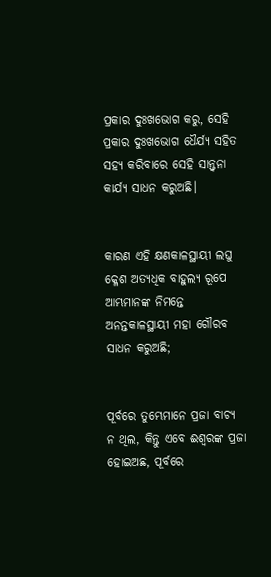ପ୍ରକାର ଦୁଃଖଭୋଗ କରୁ, ସେହି ପ୍ରକାର ଦୁଃଖଭୋଗ ଧୈର୍ଯ୍ୟ ସହିତ ସହ୍ୟ କରିବାରେ ସେହି ସାନ୍ତ୍ୱନା କାର୍ଯ୍ୟ ସାଧନ କରୁଅଛି।


କାରଣ ଏହି କ୍ଷଣକାଳସ୍ଥାୟୀ ଲଘୁ କ୍ଳେଶ ଅତ୍ୟଧିକ ବାହୁଲ୍ୟ ରୂପେ ଆମ୍ଭମାନଙ୍କ ନିମନ୍ତେ ଅନନ୍ତକାଳସ୍ଥାୟୀ ମହା ଗୌରବ ସାଧନ କରୁଅଛି;


ପୂର୍ବରେ ତୁମ୍ଭେମାନେ ପ୍ରଜା ବାଚ୍ୟ ନ ଥିଲ, କିନ୍ତୁ ଏବେ ଈଶ୍ବରଙ୍କ ପ୍ରଜା ହୋଇଅଛ, ପୂର୍ବରେ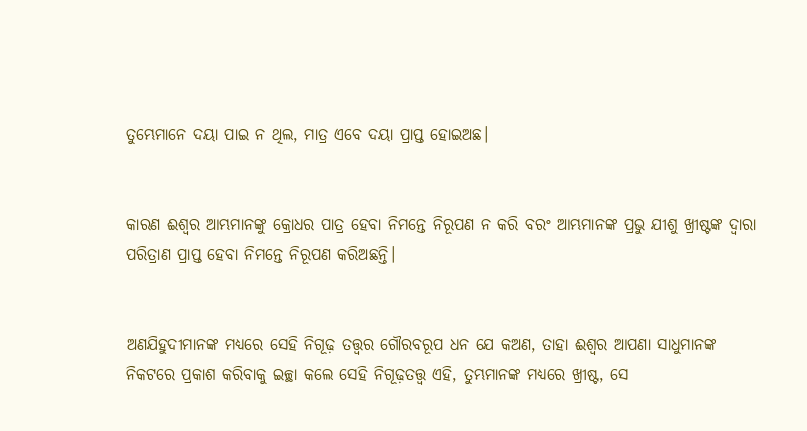ତୁମ୍ଭେମାନେ ଦୟା ପାଇ ନ ଥିଲ, ମାତ୍ର ଏବେ ଦୟା ପ୍ରାପ୍ତ ହୋଇଅଛ।


କାରଣ ଈଶ୍ବର ଆମ୍ଭମାନଙ୍କୁ କ୍ରୋଧର ପାତ୍ର ହେବା ନିମନ୍ତେ ନିରୂପଣ ନ କରି ବରଂ ଆମ୍ଭମାନଙ୍କ ପ୍ରଭୁ ଯୀଶୁ ଖ୍ରୀଷ୍ଟଙ୍କ ଦ୍ୱାରା ପରିତ୍ରାଣ ପ୍ରାପ୍ତ ହେବା ନିମନ୍ତେ ନିରୂପଣ କରିଅଛନ୍ତି।


ଅଣଯିହୁଦୀମାନଙ୍କ ମଧ୍ୟରେ ସେହି ନିଗୂଢ଼ ତତ୍ତ୍ୱର ଗୌରବରୂପ ଧନ ଯେ କଅଣ, ତାହା ଈଶ୍ବର ଆପଣା ସାଧୁମାନଙ୍କ ନିକଟରେ ପ୍ରକାଶ କରିବାକୁ ଇଚ୍ଛା କଲେ ସେହି ନିଗୂଢ଼ତତ୍ତ୍ୱ ଏହି, ତୁମ୍ଭମାନଙ୍କ ମଧ୍ୟରେ ଖ୍ରୀଷ୍ଟ, ସେ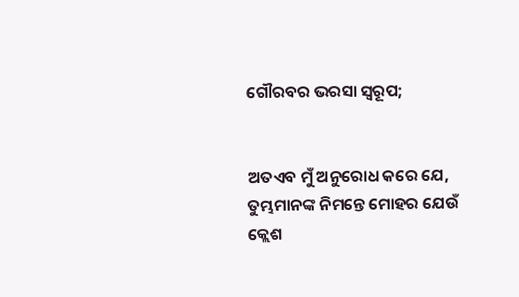ଗୌରବର ଭରସା ସ୍ୱରୂପ;


ଅତଏବ ମୁଁ ଅନୁରୋଧ କରେ ଯେ, ତୁମ୍ଭମାନଙ୍କ ନିମନ୍ତେ ମୋହର ଯେଉଁ କ୍ଲେଶ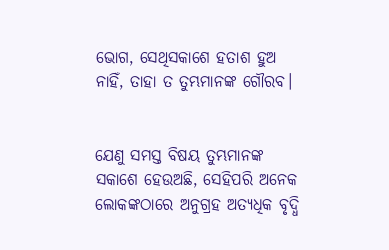ଭୋଗ, ସେଥିସକାଶେ ହତାଶ ହୁଅ ନାହିଁ, ତାହା ତ ତୁମ୍ଭମାନଙ୍କ ଗୌରବ।


ଯେଣୁ ସମସ୍ତ ବିଷୟ ତୁମ୍ଭମାନଙ୍କ ସକାଶେ ହେଉଅଛି, ସେହିପରି ଅନେକ ଲୋକଙ୍କଠାରେ ଅନୁଗ୍ରହ ଅତ୍ୟଧିକ ବୃଦ୍ଧି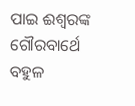ପାଇ ଈଶ୍ବରଙ୍କ ଗୌରବାର୍ଥେ ବହୁଳ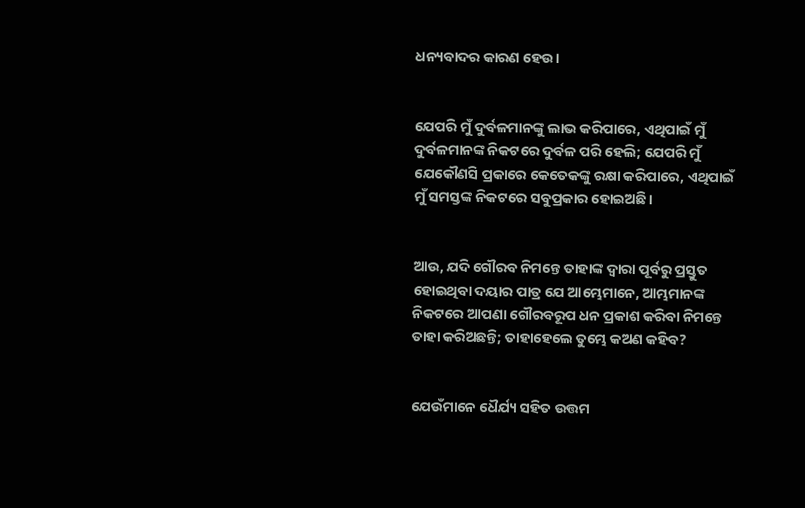ଧନ୍ୟବାଦର କାରଣ ହେଉ।


ଯେପରି ମୁଁ ଦୁର୍ବଳମାନଙ୍କୁ ଲାଭ କରିପାରେ, ଏଥିପାଇଁ ମୁଁ ଦୁର୍ବଳମାନଙ୍କ ନିକଟରେ ଦୁର୍ବଳ ପରି ହେଲି; ଯେପରି ମୁଁ ଯେକୌଣସି ପ୍ରକାରେ କେତେକଙ୍କୁ ରକ୍ଷା କରିପାରେ, ଏଥିପାଇଁ ମୁଁ ସମସ୍ତଙ୍କ ନିକଟରେ ସବୁପ୍ରକାର ହୋଇଅଛି।


ଆଉ, ଯଦି ଗୌରବ ନିମନ୍ତେ ତାହାଙ୍କ ଦ୍ୱାରା ପୂର୍ବରୁ ପ୍ରସ୍ତୁତ ହୋଇଥିବା ଦୟାର ପାତ୍ର ଯେ ଆମ୍ଭେମାନେ, ଆମ୍ଭମାନଙ୍କ ନିକଟରେ ଆପଣା ଗୌରବରୂପ ଧନ ପ୍ରକାଶ କରିବା ନିମନ୍ତେ ତାହା କରିଅଛନ୍ତି; ତାହାହେଲେ ତୁମ୍ଭେ କଅଣ କହିବ?


ଯେଉଁମାନେ ଧୈର୍ଯ୍ୟ ସହିତ ଉତ୍ତମ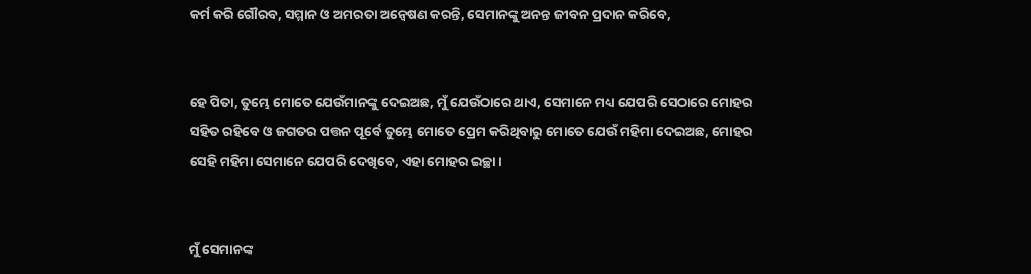କର୍ମ କରି ଗୌରବ, ସମ୍ମାନ ଓ ଅମରତା ଅନ୍ୱେଷଣ କରନ୍ତି, ସେମାନଙ୍କୁ ଅନନ୍ତ ଜୀବନ ପ୍ରଦାନ କରିବେ,


ହେ ପିତା, ତୁମ୍ଭେ ମୋତେ ଯେଉଁମାନଙ୍କୁ ଦେଇଅଛ, ମୁଁ ଯେଉଁଠାରେ ଥାଏ, ସେମାନେ ମଧ୍ୟ ଯେପରି ସେଠାରେ ମୋହର ସହିତ ରହିବେ ଓ ଜଗତର ପତ୍ତନ ପୂର୍ବେ ତୁମ୍ଭେ ମୋତେ ପ୍ରେମ କରିଥିବାରୁ ମୋତେ ଯେଉଁ ମହିମା ଦେଇଅଛ, ମୋହର ସେହି ମହିମା ସେମାନେ ଯେପରି ଦେଖିବେ, ଏହା ମୋହର ଇଚ୍ଛା।


ମୁଁ ସେମାନଙ୍କ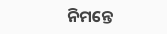ନିମନ୍ତେ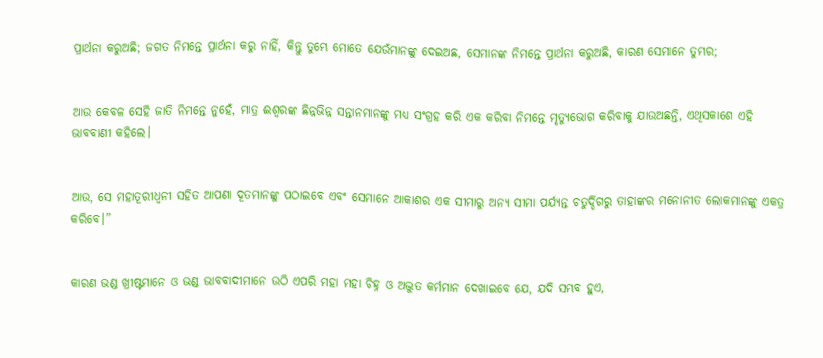ପ୍ରାର୍ଥନା କରୁଅଛି; ଜଗତ ନିମନ୍ତେ ପ୍ରାର୍ଥନା କରୁ ନାହିଁ, କିନ୍ତୁ ତୁମ୍ଭେ ମୋତେ ଯେଉଁମାନଙ୍କୁ ଦେଇଅଛ, ସେମାନଙ୍କ ନିମନ୍ତେ ପ୍ରାର୍ଥନା କରୁଅଛି, କାରଣ ସେମାନେ ତୁମ୍ଭର;


ଆଉ କେବଳ ସେହି ଜାତି ନିମନ୍ତେ ନୁହେଁ, ମାତ୍ର ଈଶ୍ବରଙ୍କ ଛିନ୍ନଭିନ୍ନ ସନ୍ତାନମାନଙ୍କୁ ମଧ୍ୟ ସଂଗ୍ରହ କରି ଏକ କରିବା ନିମନ୍ତେ ମୃତ୍ୟୁଭୋଗ କରିବାକୁ ଯାଉଅଛନ୍ତି, ଏଥିସକାଶେ ଏହି ଭାବବାଣୀ କହିଲେ।


ଆଉ, ସେ ମହାତୂରୀଧ୍ୱନୀ ସହିତ ଆପଣା ଦୂତମାନଙ୍କୁ ପଠାଇବେ ଏବଂ ସେମାନେ ଆକାଶର ଏକ ସୀମାରୁ ଅନ୍ୟ ସୀମା ପର୍ଯ୍ୟନ୍ତ ଚତୁର୍ଦ୍ଦିଗରୁ ତାହାଙ୍କର ମନୋନୀତ ଲୋକମାନଙ୍କୁ ଏକତ୍ର କରିବେ।”


କାରଣ ଭଣ୍ଡ ଖ୍ରୀଷ୍ଟମାନେ ଓ ଭଣ୍ଡ ଭାବବାଦୀମାନେ ଉଠି ଏପରି ମହା ମହା ଚିହ୍ନ ଓ ଅଦ୍ଭୁତ କର୍ମମାନ ଦେଖାଇବେ ଯେ, ଯଦି ସମ୍ଭବ ହୁଏ,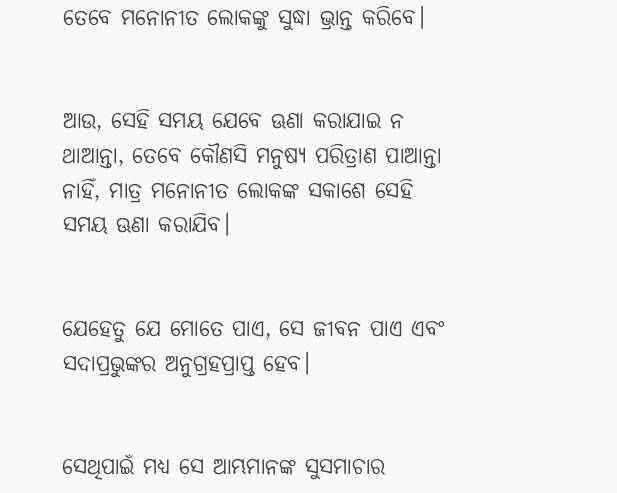ତେବେ ମନୋନୀତ ଲୋକଙ୍କୁ ସୁଦ୍ଧା ଭ୍ରାନ୍ତ କରିବେ।


ଆଉ, ସେହି ସମୟ ଯେବେ ଊଣା କରାଯାଇ ନ ଥାଆନ୍ତା, ତେବେ କୌଣସି ମନୁଷ୍ୟ ପରିତ୍ରାଣ ପାଆନ୍ତା ନାହିଁ, ମାତ୍ର ମନୋନୀତ ଲୋକଙ୍କ ସକାଶେ ସେହି ସମୟ ଊଣା କରାଯିବ।


ଯେହେତୁ ଯେ ମୋତେ ପାଏ, ସେ ଜୀବନ ପାଏ ଏବଂ ସଦାପ୍ରଭୁଙ୍କର ଅନୁଗ୍ରହପ୍ରାପ୍ତ ହେବ।


ସେଥିପାଇଁ ମଧ୍ୟ ସେ ଆମ୍ଭମାନଙ୍କ ସୁସମାଚାର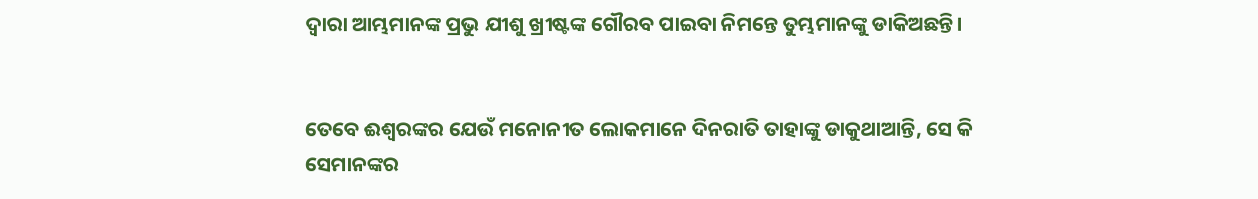ଦ୍ୱାରା ଆମ୍ଭମାନଙ୍କ ପ୍ରଭୁ ଯୀଶୁ ଖ୍ରୀଷ୍ଟଙ୍କ ଗୌରବ ପାଇବା ନିମନ୍ତେ ତୁମ୍ଭମାନଙ୍କୁ ଡାକିଅଛନ୍ତି।


ତେବେ ଈଶ୍ବରଙ୍କର ଯେଉଁ ମନୋନୀତ ଲୋକମାନେ ଦିନରାତି ତାହାଙ୍କୁ ଡାକୁଥାଆନ୍ତି, ସେ କି ସେମାନଙ୍କର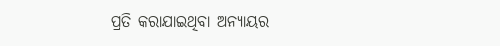ପ୍ରତି କରାଯାଇଥିବା ଅନ୍ୟାୟର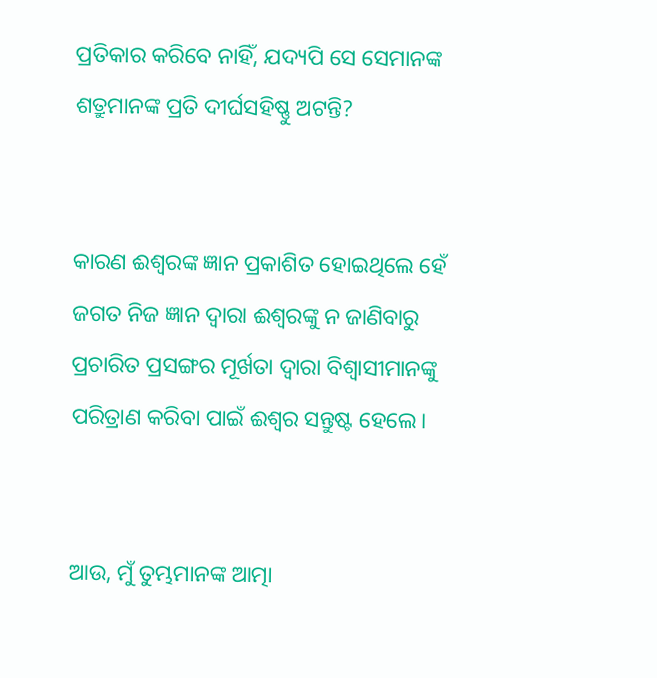ପ୍ରତିକାର କରିବେ ନାହିଁ, ଯଦ୍ୟପି ସେ ସେମାନଙ୍କ ଶତ୍ରୁମାନଙ୍କ ପ୍ରତି ଦୀର୍ଘସହିଷ୍ଣୁ ଅଟନ୍ତି?


କାରଣ ଈଶ୍ବରଙ୍କ ଜ୍ଞାନ ପ୍ରକାଶିତ ହୋଇଥିଲେ ହେଁ ଜଗତ ନିଜ ଜ୍ଞାନ ଦ୍ୱାରା ଈଶ୍ବରଙ୍କୁ ନ ଜାଣିବାରୁ ପ୍ରଚାରିତ ପ୍ରସଙ୍ଗର ମୂର୍ଖତା ଦ୍ୱାରା ବିଶ୍ଵାସୀମାନଙ୍କୁ ପରିତ୍ରାଣ କରିବା ପାଇଁ ଈଶ୍ବର ସନ୍ତୁଷ୍ଟ ହେଲେ।


ଆଉ, ମୁଁ ତୁମ୍ଭମାନଙ୍କ ଆତ୍ମା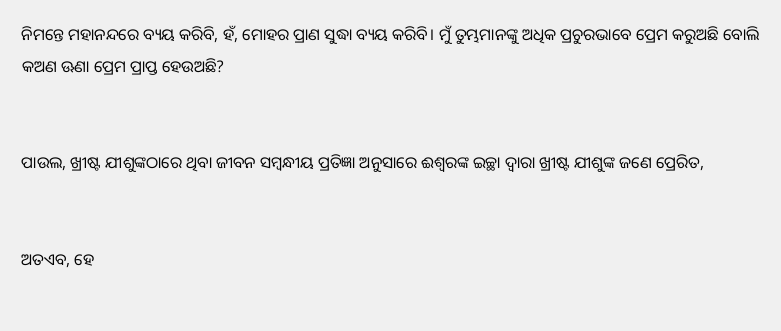ନିମନ୍ତେ ମହାନନ୍ଦରେ ବ୍ୟୟ କରିବି, ହଁ, ମୋହର ପ୍ରାଣ ସୁଦ୍ଧା ବ୍ୟୟ କରିବି। ମୁଁ ତୁମ୍ଭମାନଙ୍କୁ ଅଧିକ ପ୍ରଚୁରଭାବେ ପ୍ରେମ କରୁଅଛି ବୋଲି କଅଣ ଊଣା ପ୍ରେମ ପ୍ରାପ୍ତ ହେଉଅଛି?


ପାଉଲ, ଖ୍ରୀଷ୍ଟ ଯୀଶୁଙ୍କଠାରେ ଥିବା ଜୀବନ ସମ୍ବନ୍ଧୀୟ ପ୍ରତିଜ୍ଞା ଅନୁସାରେ ଈଶ୍ବରଙ୍କ ଇଚ୍ଛା ଦ୍ୱାରା ଖ୍ରୀଷ୍ଟ ଯୀଶୁଙ୍କ ଜଣେ ପ୍ରେରିତ,


ଅତଏବ, ହେ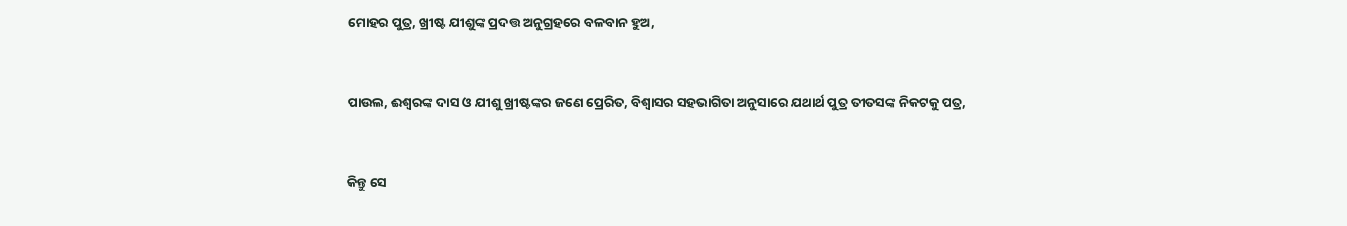ମୋହର ପୁତ୍ର, ଖ୍ରୀଷ୍ଟ ଯୀଶୁଙ୍କ ପ୍ରଦତ୍ତ ଅନୁଗ୍ରହରେ ବଳବାନ ହୁଅ,


ପାଉଲ, ଈଶ୍ବରଙ୍କ ଦାସ ଓ ଯୀଶୁ ଖ୍ରୀଷ୍ଟଙ୍କର ଜଣେ ପ୍ରେରିତ, ବିଶ୍ୱାସର ସହଭାଗିତା ଅନୁସାରେ ଯଥାର୍ଥ ପୁତ୍ର ତୀତସଙ୍କ ନିକଟକୁ ପତ୍ର,


କିନ୍ତୁ ସେ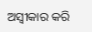ଅସ୍ୱୀକାର କରି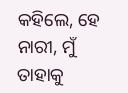କହିଲେ, ହେ ନାରୀ, ମୁଁ ତାହାକୁ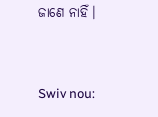ଜାଣେ ନାହିଁ।


Swiv nou: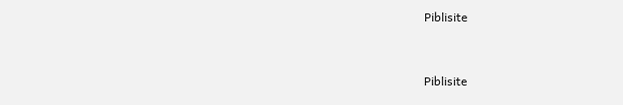Piblisite


Piblisite